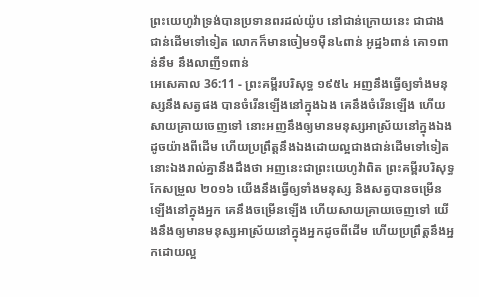ព្រះយេហូវ៉ាទ្រង់បានប្រទានពរដល់យ៉ូប នៅជាន់ក្រោយនេះ ជាជាងជាន់ដើមទៅទៀត លោកក៏មានចៀម១ម៉ឺន៤ពាន់ អូដ្ឋ៦ពាន់ គោ១ពាន់នឹម នឹងលាញី១ពាន់
អេសេគាល 36:11 - ព្រះគម្ពីរបរិសុទ្ធ ១៩៥៤ អញនឹងធ្វើឲ្យទាំងមនុស្សនឹងសត្វផង បានចំរើនឡើងនៅក្នុងឯង គេនឹងចំរើនឡើង ហើយសាយគ្រាយចេញទៅ នោះអញនឹងឲ្យមានមនុស្សអាស្រ័យនៅក្នុងឯងដូចយ៉ាងពីដើម ហើយប្រព្រឹត្តនឹងឯងដោយល្អជាងជាន់ដើមទៅទៀត នោះឯងរាល់គ្នានឹងដឹងថា អញនេះជាព្រះយេហូវ៉ាពិត ព្រះគម្ពីរបរិសុទ្ធកែសម្រួល ២០១៦ យើងនឹងធ្វើឲ្យទាំងមនុស្ស និងសត្វបានចម្រើនឡើងនៅក្នុងអ្នក គេនឹងចម្រើនឡើង ហើយសាយគ្រាយចេញទៅ យើងនឹងឲ្យមានមនុស្សអាស្រ័យនៅក្នុងអ្នកដូចពីដើម ហើយប្រព្រឹត្តនឹងអ្នកដោយល្អ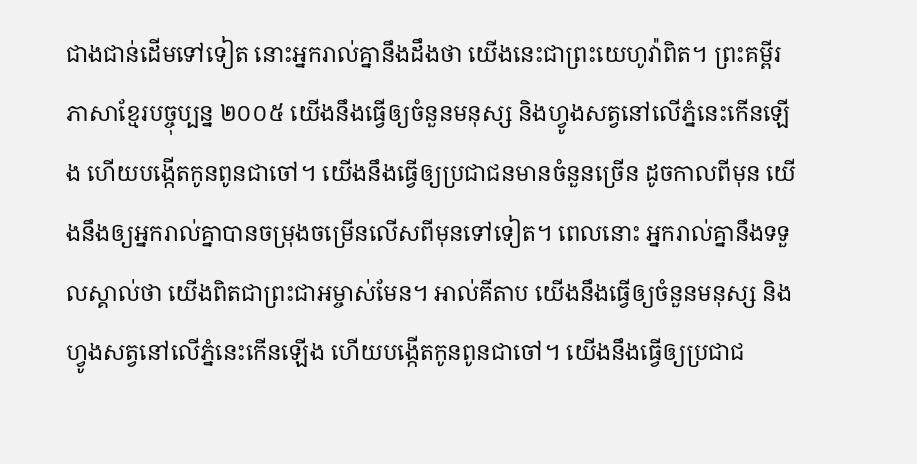ជាងជាន់ដើមទៅទៀត នោះអ្នករាល់គ្នានឹងដឹងថា យើងនេះជាព្រះយេហូវ៉ាពិត។ ព្រះគម្ពីរភាសាខ្មែរបច្ចុប្បន្ន ២០០៥ យើងនឹងធ្វើឲ្យចំនួនមនុស្ស និងហ្វូងសត្វនៅលើភ្នំនេះកើនឡើង ហើយបង្កើតកូនពូនជាចៅ។ យើងនឹងធ្វើឲ្យប្រជាជនមានចំនួនច្រើន ដូចកាលពីមុន យើងនឹងឲ្យអ្នករាល់គ្នាបានចម្រុងចម្រើនលើសពីមុនទៅទៀត។ ពេលនោះ អ្នករាល់គ្នានឹងទទួលស្គាល់ថា យើងពិតជាព្រះជាអម្ចាស់មែន។ អាល់គីតាប យើងនឹងធ្វើឲ្យចំនួនមនុស្ស និងហ្វូងសត្វនៅលើភ្នំនេះកើនឡើង ហើយបង្កើតកូនពូនជាចៅ។ យើងនឹងធ្វើឲ្យប្រជាជ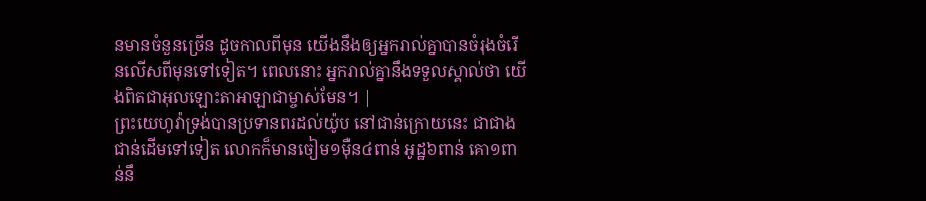នមានចំនួនច្រើន ដូចកាលពីមុន យើងនឹងឲ្យអ្នករាល់គ្នាបានចំរុងចំរើនលើសពីមុនទៅទៀត។ ពេលនោះ អ្នករាល់គ្នានឹងទទួលស្គាល់ថា យើងពិតជាអុលឡោះតាអាឡាជាម្ចាស់មែន។ |
ព្រះយេហូវ៉ាទ្រង់បានប្រទានពរដល់យ៉ូប នៅជាន់ក្រោយនេះ ជាជាងជាន់ដើមទៅទៀត លោកក៏មានចៀម១ម៉ឺន៤ពាន់ អូដ្ឋ៦ពាន់ គោ១ពាន់នឹ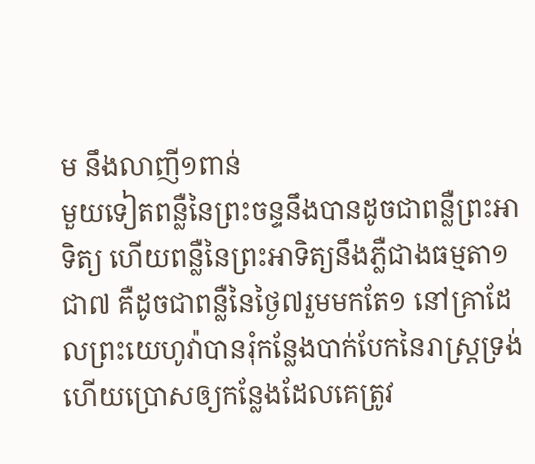ម នឹងលាញី១ពាន់
មួយទៀតពន្លឺនៃព្រះចន្ទនឹងបានដូចជាពន្លឺព្រះអាទិត្យ ហើយពន្លឺនៃព្រះអាទិត្យនឹងភ្លឺជាងធម្មតា១ជា៧ គឺដូចជាពន្លឺនៃថ្ងៃ៧រួមមកតែ១ នៅគ្រាដែលព្រះយេហូវ៉ាបានរុំកន្លែងបាក់បែកនៃរាស្ត្រទ្រង់ ហើយប្រោសឲ្យកន្លែងដែលគេត្រូវ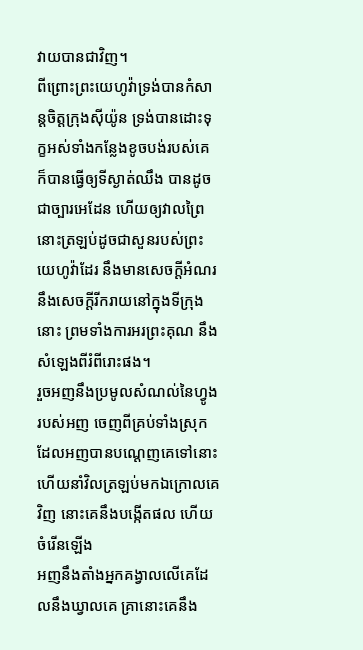វាយបានជាវិញ។
ពីព្រោះព្រះយេហូវ៉ាទ្រង់បានកំសាន្តចិត្តក្រុងស៊ីយ៉ូន ទ្រង់បានដោះទុក្ខអស់ទាំងកន្លែងខូចបង់របស់គេ ក៏បានធ្វើឲ្យទីស្ងាត់ឈឹង បានដូចជាច្បារអេដែន ហើយឲ្យវាលព្រៃនោះត្រឡប់ដូចជាសួនរបស់ព្រះយេហូវ៉ាដែរ នឹងមានសេចក្ដីអំណរ នឹងសេចក្ដីរីករាយនៅក្នុងទីក្រុងនោះ ព្រមទាំងការអរព្រះគុណ នឹងសំឡេងពីរំពីរោះផង។
រួចអញនឹងប្រមូលសំណល់នៃហ្វូងរបស់អញ ចេញពីគ្រប់ទាំងស្រុក ដែលអញបានបណ្តេញគេទៅនោះ ហើយនាំវិលត្រឡប់មកឯក្រោលគេវិញ នោះគេនឹងបង្កើតផល ហើយចំរើនឡើង
អញនឹងតាំងអ្នកគង្វាលលើគេដែលនឹងឃ្វាលគេ គ្រានោះគេនឹង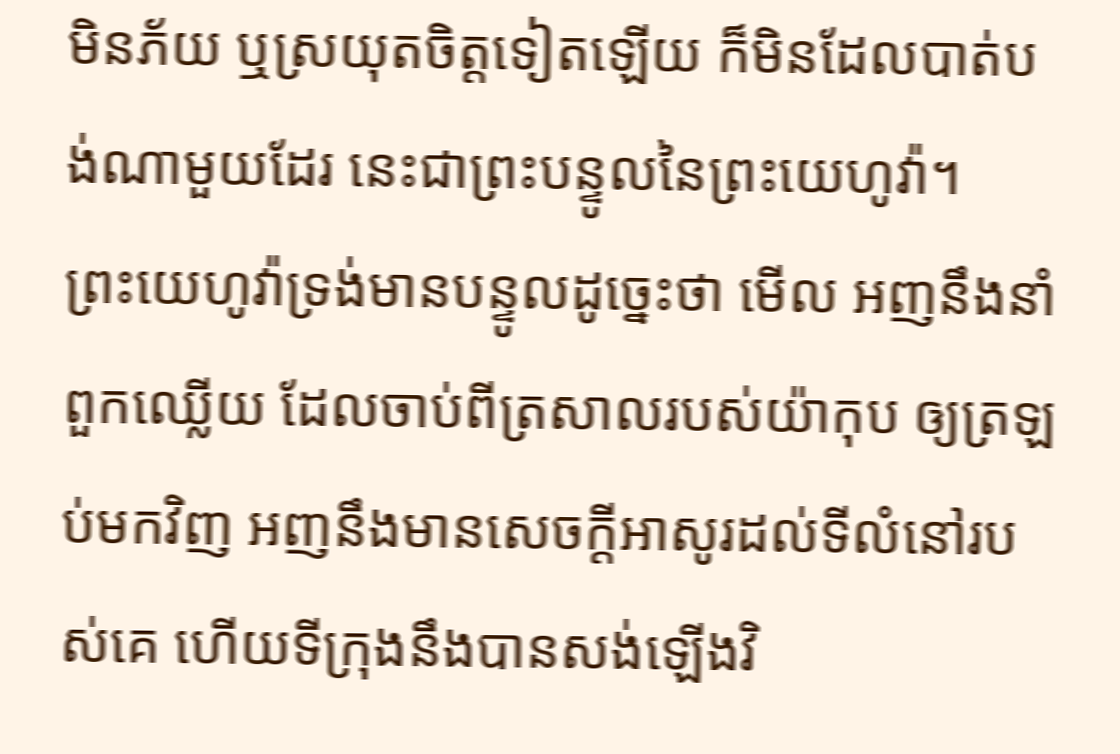មិនភ័យ ឬស្រយុតចិត្តទៀតឡើយ ក៏មិនដែលបាត់បង់ណាមួយដែរ នេះជាព្រះបន្ទូលនៃព្រះយេហូវ៉ា។
ព្រះយេហូវ៉ាទ្រង់មានបន្ទូលដូច្នេះថា មើល អញនឹងនាំពួកឈ្លើយ ដែលចាប់ពីត្រសាលរបស់យ៉ាកុប ឲ្យត្រឡប់មកវិញ អញនឹងមានសេចក្ដីអាសូរដល់ទីលំនៅរបស់គេ ហើយទីក្រុងនឹងបានសង់ឡើងវិ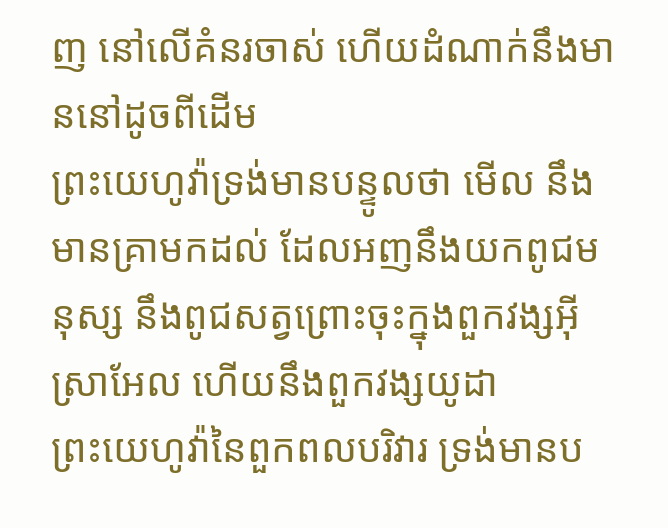ញ នៅលើគំនរចាស់ ហើយដំណាក់នឹងមាននៅដូចពីដើម
ព្រះយេហូវ៉ាទ្រង់មានបន្ទូលថា មើល នឹងមានគ្រាមកដល់ ដែលអញនឹងយកពូជមនុស្ស នឹងពូជសត្វព្រោះចុះក្នុងពួកវង្សអ៊ីស្រាអែល ហើយនឹងពួកវង្សយូដា
ព្រះយេហូវ៉ានៃពួកពលបរិវារ ទ្រង់មានប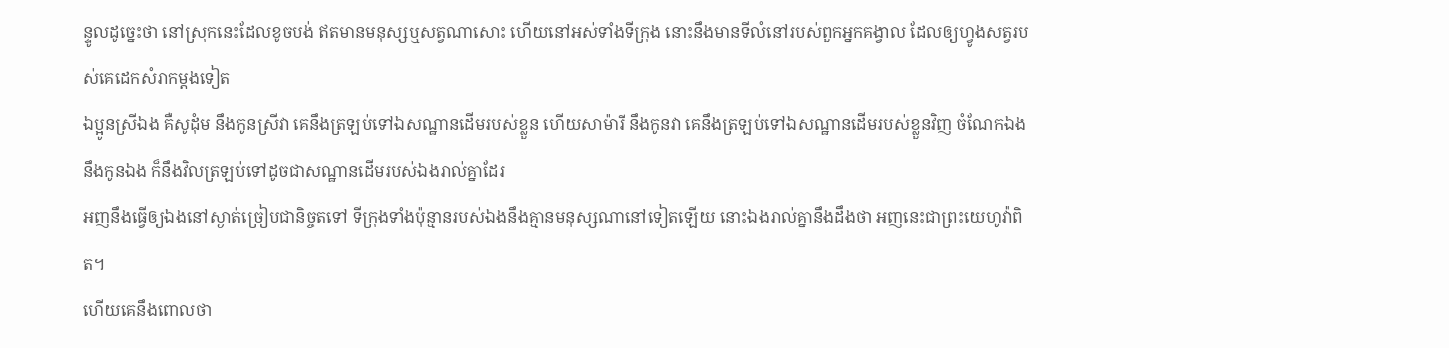ន្ទូលដូច្នេះថា នៅស្រុកនេះដែលខូចបង់ ឥតមានមនុស្សឬសត្វណាសោះ ហើយនៅអស់ទាំងទីក្រុង នោះនឹងមានទីលំនៅរបស់ពួកអ្នកគង្វាល ដែលឲ្យហ្វូងសត្វរបស់គេដេកសំរាកម្តងទៀត
ឯប្អូនស្រីឯង គឺសូដុំម នឹងកូនស្រីវា គេនឹងត្រឡប់ទៅឯសណ្ឋានដើមរបស់ខ្លួន ហើយសាម៉ារី នឹងកូនវា គេនឹងត្រឡប់ទៅឯសណ្ឋានដើមរបស់ខ្លួនវិញ ចំណែកឯង នឹងកូនឯង ក៏នឹងវិលត្រឡប់ទៅដូចជាសណ្ឋានដើមរបស់ឯងរាល់គ្នាដែរ
អញនឹងធ្វើឲ្យឯងនៅស្ងាត់ច្រៀបជានិច្ចតទៅ ទីក្រុងទាំងប៉ុន្មានរបស់ឯងនឹងគ្មានមនុស្សណានៅទៀតឡើយ នោះឯងរាល់គ្នានឹងដឹងថា អញនេះជាព្រះយេហូវ៉ាពិត។
ហើយគេនឹងពោលថា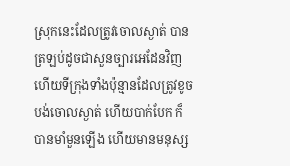ស្រុកនេះដែលត្រូវចោលស្ងាត់ បានត្រឡប់ដូចជាសួនច្បារអេដែនវិញ ហើយទីក្រុងទាំងប៉ុន្មានដែលត្រូវខូចបង់ចោលស្ងាត់ ហើយបាក់បែក ក៏បានមាំមួនឡើង ហើយមានមនុស្ស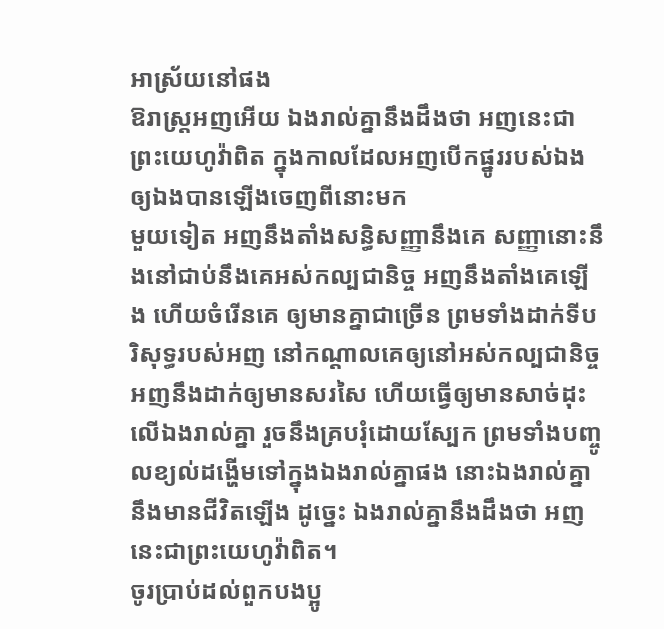អាស្រ័យនៅផង
ឱរាស្ត្រអញអើយ ឯងរាល់គ្នានឹងដឹងថា អញនេះជាព្រះយេហូវ៉ាពិត ក្នុងកាលដែលអញបើកផ្នូររបស់ឯង ឲ្យឯងបានឡើងចេញពីនោះមក
មួយទៀត អញនឹងតាំងសន្ធិសញ្ញានឹងគេ សញ្ញានោះនឹងនៅជាប់នឹងគេអស់កល្បជានិច្ច អញនឹងតាំងគេឡើង ហើយចំរើនគេ ឲ្យមានគ្នាជាច្រើន ព្រមទាំងដាក់ទីបរិសុទ្ធរបស់អញ នៅកណ្តាលគេឲ្យនៅអស់កល្បជានិច្ច
អញនឹងដាក់ឲ្យមានសរសៃ ហើយធ្វើឲ្យមានសាច់ដុះលើឯងរាល់គ្នា រួចនឹងគ្របរុំដោយស្បែក ព្រមទាំងបញ្ចូលខ្យល់ដង្ហើមទៅក្នុងឯងរាល់គ្នាផង នោះឯងរាល់គ្នានឹងមានជីវិតឡើង ដូច្នេះ ឯងរាល់គ្នានឹងដឹងថា អញនេះជាព្រះយេហូវ៉ាពិត។
ចូរប្រាប់ដល់ពួកបងប្អូ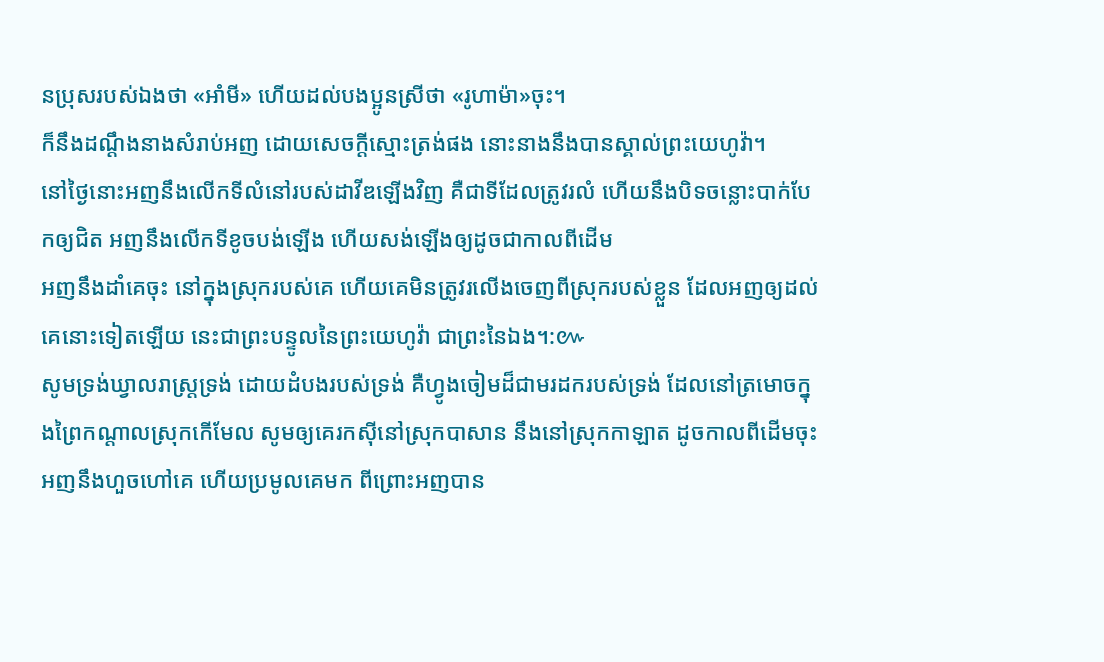នប្រុសរបស់ឯងថា «អាំមី» ហើយដល់បងប្អូនស្រីថា «រូហាម៉ា»ចុះ។
ក៏នឹងដណ្តឹងនាងសំរាប់អញ ដោយសេចក្ដីស្មោះត្រង់ផង នោះនាងនឹងបានស្គាល់ព្រះយេហូវ៉ា។
នៅថ្ងៃនោះអញនឹងលើកទីលំនៅរបស់ដាវីឌឡើងវិញ គឺជាទីដែលត្រូវរលំ ហើយនឹងបិទចន្លោះបាក់បែកឲ្យជិត អញនឹងលើកទីខូចបង់ឡើង ហើយសង់ឡើងឲ្យដូចជាកាលពីដើម
អញនឹងដាំគេចុះ នៅក្នុងស្រុករបស់គេ ហើយគេមិនត្រូវរលើងចេញពីស្រុករបស់ខ្លួន ដែលអញឲ្យដល់គេនោះទៀតឡើយ នេះជាព្រះបន្ទូលនៃព្រះយេហូវ៉ា ជាព្រះនៃឯង។:៚
សូមទ្រង់ឃ្វាលរាស្ត្រទ្រង់ ដោយដំបងរបស់ទ្រង់ គឺហ្វូងចៀមដ៏ជាមរដករបស់ទ្រង់ ដែលនៅត្រមោចក្នុងព្រៃកណ្តាលស្រុកកើមែល សូមឲ្យគេរកស៊ីនៅស្រុកបាសាន នឹងនៅស្រុកកាឡាត ដូចកាលពីដើមចុះ
អញនឹងហួចហៅគេ ហើយប្រមូលគេមក ពីព្រោះអញបាន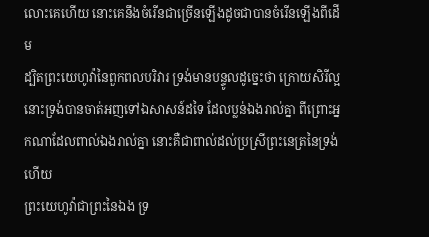លោះគេហើយ នោះគេនឹងចំរើនជាច្រើនឡើងដូចជាបានចំរើនឡើងពីដើម
ដ្បិតព្រះយេហូវ៉ានៃពួកពលបរិវារ ទ្រង់មានបន្ទូលដូច្នេះថា ក្រោយសិរីល្អ នោះទ្រង់បានចាត់អញទៅឯសាសន៍ដទៃ ដែលប្លន់ឯងរាល់គ្នា ពីព្រោះអ្នកណាដែលពាល់ឯងរាល់គ្នា នោះគឺជាពាល់ដល់ប្រស្រីព្រះនេត្រនៃទ្រង់ហើយ
ព្រះយេហូវ៉ាជាព្រះនៃឯង ទ្រ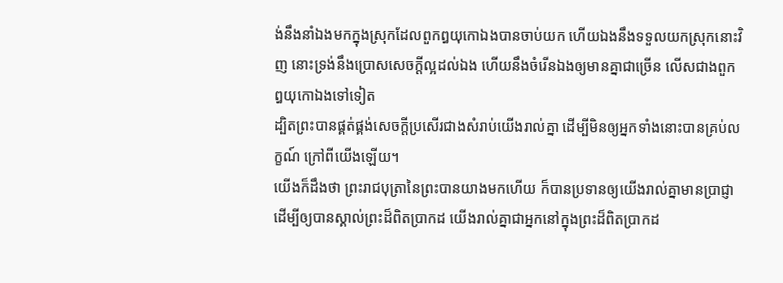ង់នឹងនាំឯងមកក្នុងស្រុកដែលពួកឰយុកោឯងបានចាប់យក ហើយឯងនឹងទទួលយកស្រុកនោះវិញ នោះទ្រង់នឹងប្រោសសេចក្ដីល្អដល់ឯង ហើយនឹងចំរើនឯងឲ្យមានគ្នាជាច្រើន លើសជាងពួកឰយុកោឯងទៅទៀត
ដ្បិតព្រះបានផ្គត់ផ្គង់សេចក្ដីប្រសើរជាងសំរាប់យើងរាល់គ្នា ដើម្បីមិនឲ្យអ្នកទាំងនោះបានគ្រប់លក្ខណ៍ ក្រៅពីយើងឡើយ។
យើងក៏ដឹងថា ព្រះរាជបុត្រានៃព្រះបានយាងមកហើយ ក៏បានប្រទានឲ្យយើងរាល់គ្នាមានប្រាជ្ញា ដើម្បីឲ្យបានស្គាល់ព្រះដ៏ពិតប្រាកដ យើងរាល់គ្នាជាអ្នកនៅក្នុងព្រះដ៏ពិតប្រាកដ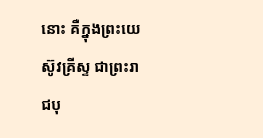នោះ គឺក្នុងព្រះយេស៊ូវគ្រីស្ទ ជាព្រះរាជបុ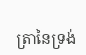ត្រានៃទ្រង់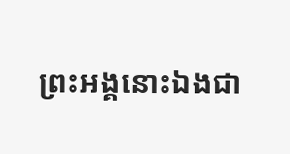ព្រះអង្គនោះឯងជា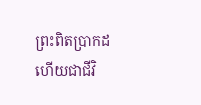ព្រះពិតប្រាកដ ហើយជាជីវិ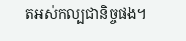តអស់កល្បជានិច្ចផង។